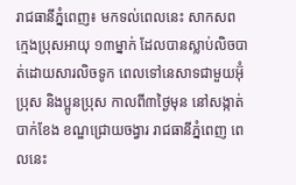រាជធានីភ្នំពេញ៖ មកទល់ពេលនេះ សាកសព ក្មេងប្រុសអាយុ ១៣ម្នាក់ ដែលបានស្លាប់លិចបាត់ដោយសារលិចទូក ពេលទៅនេសាទជាមួយអ៊ុំប្រុស និងប្អូនប្រុស កាលពី៣ថ្ងៃមុន នៅសង្កាត់បាក់ខែង ខណ្ឌជ្រោយចង្វារ រាជធានីភ្នំពេញ ពេលនេះ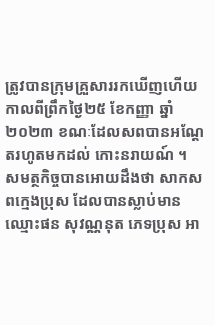ត្រូវបានក្រុមគ្រួសាររកឃើញហើយ កាលពីព្រឹកថ្ងៃ២៥ ខែកញ្ញា ឆ្នាំ ២០២៣ ខណៈដែលសពបានអណ្តែតរហូតមកដល់ កោះនរាយណ៍ ។
សមត្ថកិច្ចបានអោយដឹងថា សាកសពក្មេងប្រុស ដែលបានស្លាប់មាន ឈ្មោះផន សុវណ្ណនុត ភេទប្រុស អា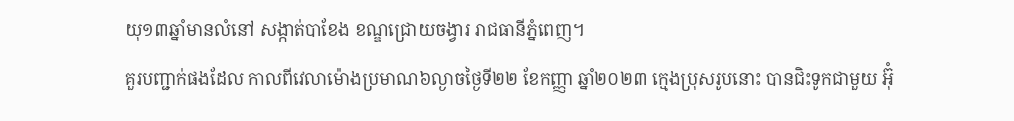យុ១៣ឆ្នាំមានលំនៅ សង្កាត់បាខែង ខណ្ឌជ្រោយចង្វារ រាជធានីភ្នំពេញ។
គួរបញ្ជាក់ផងដែល កាលពីវេលាម៉ោងប្រមាណ៦ល្ងាចថ្ងៃទី២២ ខែកញ្ញា ឆ្នាំ២០២៣ ក្មេងប្រុសរូបនោះ បានជិះទូកជាមួយ អ៊ុំ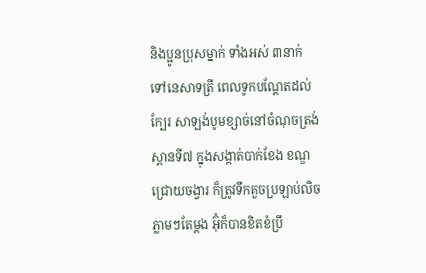និងប្អូនប្រុសម្នាក់ ទាំងអស់ ៣នាក់ ទៅនេសាទត្រី ពេលទូកបណ្ដែតដល់ក្បែរ សាឡង់បូមខ្សាច់នៅចំណុចត្រង់ ស្ពានទី៧ ក្នុងសង្កាត់បាក់ខែង ខណ្ឌជ្រោយចង្វារ ក៏ត្រូវទឹកគួចប្រឡាប់លិចភ្លាមៗតែម្តង អ៊ុំក៏បានខិតខំប្រឹ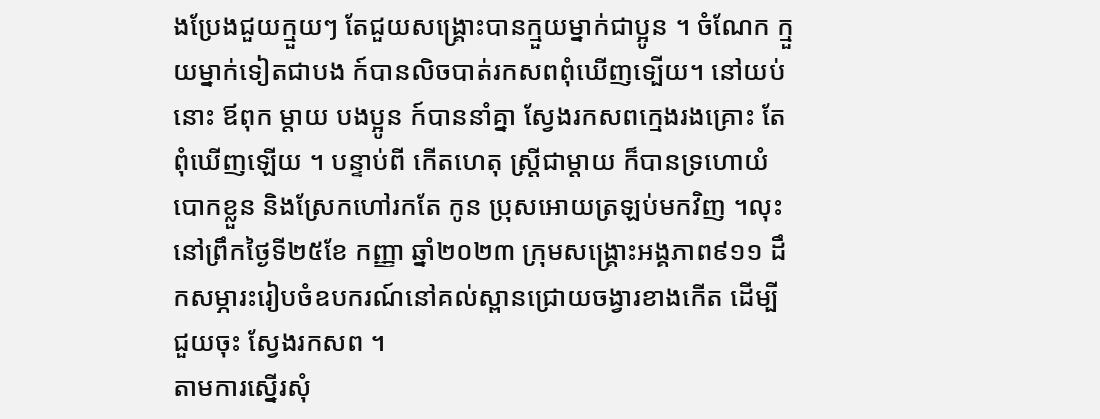ងប្រែងជួយក្មួយៗ តែជួយសង្គ្រោះបានក្មួយម្នាក់ជាប្អូន ។ ចំណែក ក្មួយម្នាក់ទៀតជាបង ក៍បានលិចបាត់រកសពពុំឃើញទ្បើយ។ នៅយប់នោះ ឪពុក ម្តាយ បងប្អូន ក៍បាននាំគ្នា ស្វែងរកសពក្មេងរងគ្រោះ តែពុំឃើញឡើយ ។ បន្ទាប់ពី កើតហេតុ ស្រ្តីជាម្តាយ ក៏បានទ្រហោយំ បោកខ្លួន និងស្រែកហៅរកតែ កូន ប្រុសអោយត្រឡប់មកវិញ ។លុះនៅព្រឹកថ្ងៃទី២៥ខែ កញ្ញា ឆ្នាំ២០២៣ ក្រុមសង្គ្រោះអង្គភាព៩១១ ដឹកសម្ភារះរៀបចំឧបករណ៍នៅគល់ស្ពានជ្រោយចង្វារខាងកើត ដើម្បីជួយចុះ ស្វែងរកសព ។
តាមការស្នើរសុំ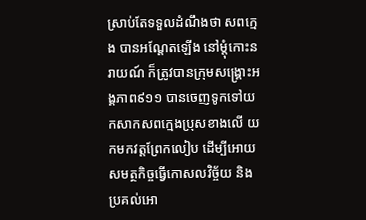ស្រាប់តែទទួលដំណឹងថា សពក្មេង បានអណ្តែតឡើង នៅម្តុំកោះនរាយណ៍ ក៏ត្រូវបានក្រុមសង្រ្គោះអង្គភាព៩១១ បានចេញទូកទៅយកសាកសពក្មេងប្រុសខាងលើ យកមកវត្តព្រែកលៀប ដើម្បីអោយសមត្ថកិច្ចធ្វើកោសលវិច្ច័យ និងប្រគល់អោ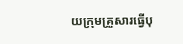យក្រុមគ្រួសារធ្វើបុ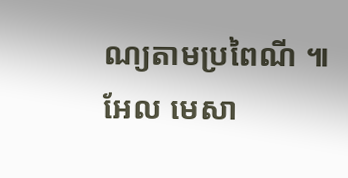ណ្យតាមប្រពៃណី ៕ អែល មេសា